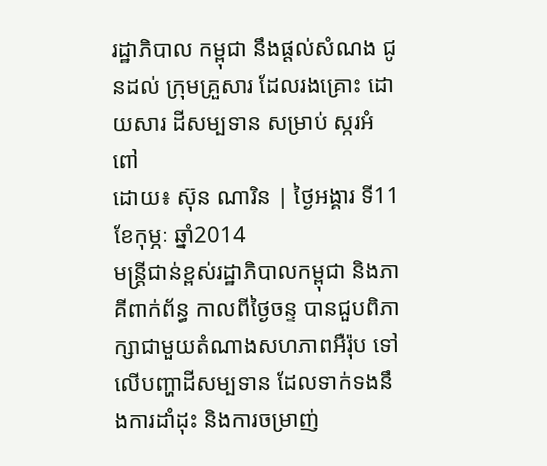រដ្ឋាភិបាល កម្ពុជា នឹងផ្តល់សំណង ជូនដល់ ក្រុមគ្រួសារ ដែលរងគ្រោះ ដោយសារ ដីសម្បទាន សម្រាប់ ស្ករអំពៅ
ដោយ៖ ស៊ុន ណារិន | ថ្ងៃអង្គារ ទី11 ខែកុម្ភៈ ឆ្នាំ2014
មន្ត្រីជាន់ខ្ពស់រដ្ឋាភិបាលកម្ពុជា និងភាគីពាក់ព័ន្ធ កាលពីថ្ងៃចន្ទ បានជួបពិភាក្សាជាមួយតំណាងសហភាពអឺរ៉ុប ទៅលើបញ្ហាដីសម្បទាន ដែលទាក់ទងនឹងការដាំដុះ និងការចម្រាញ់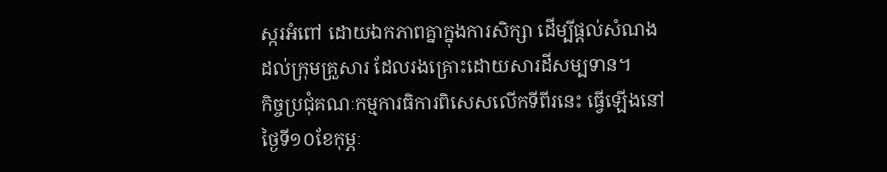ស្ករអំពៅ ដោយឯកភាពគ្នាក្នុងការសិក្សា ដើម្បីផ្តល់សំណងដល់ក្រុមគ្រួសារ ដែលរងគ្រោះដោយសារដីសម្បទាន។
កិច្ចប្រជុំគណៈកម្មការធិការពិសេសលើកទីពីរនេះ ធ្វើឡើងនៅថ្ងៃទី១០ខែកុម្ភៈ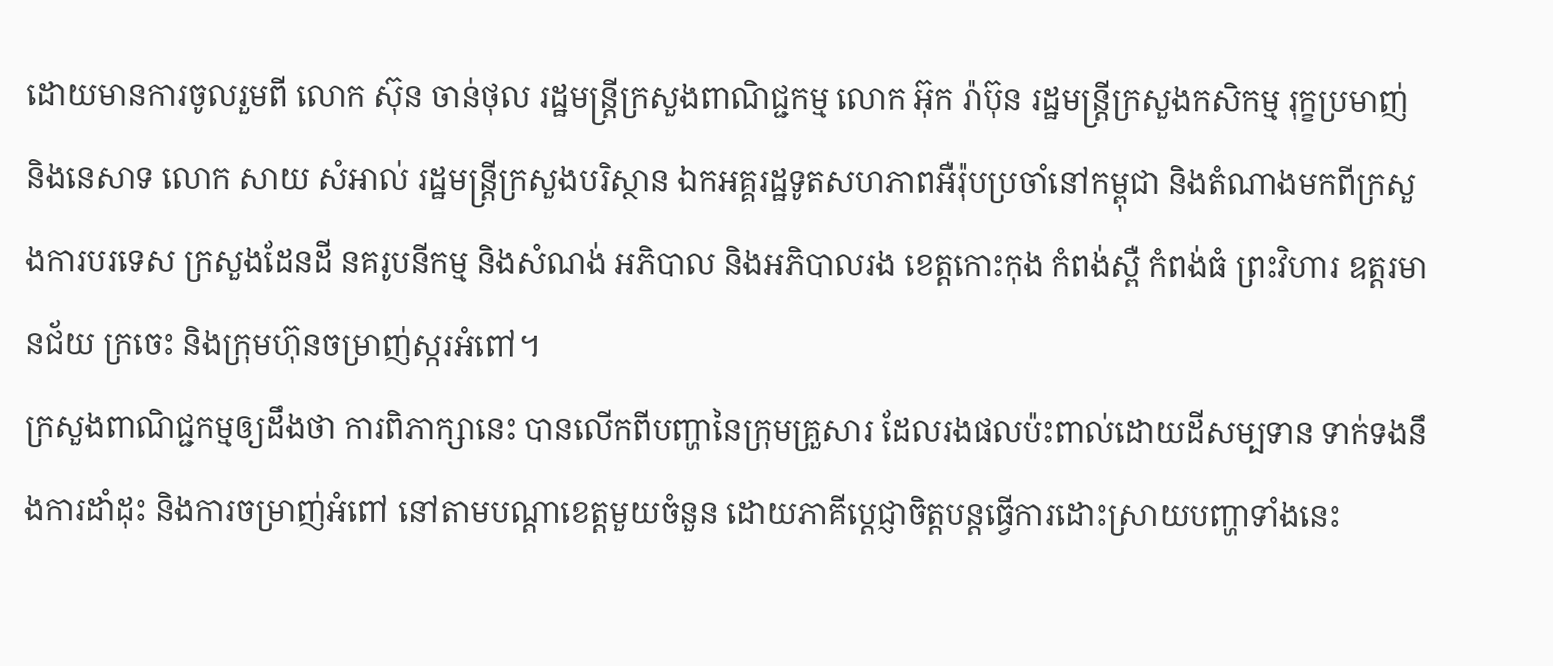ដោយមានការចូលរួមពី លោក ស៊ុន ចាន់ថុល រដ្ឋមន្ត្រីក្រសួងពាណិជ្ជកម្ម លោក អ៊ុក រ៉ាប៊ុន រដ្ឋមន្ត្រីក្រសួងកសិកម្ម រុក្ខប្រមាញ់ និងនេសាទ លោក សាយ សំអាល់ រដ្ឋមន្ត្រីក្រសួងបរិស្ថាន ឯកអគ្គរដ្ឋទូតសហភាពអឺរ៉ុបប្រចាំនៅកម្ពុជា និងតំណាងមកពីក្រសួងការបរទេស ក្រសួងដែនដី នគរូបនីកម្ម និងសំណង់ អភិបាល និងអភិបាលរង ខេត្តកោះកុង កំពង់ស្ពឺ កំពង់ធំ ព្រះវិហារ ឧត្តរមានជ័យ ក្រចេះ និងក្រុមហ៊ុនចម្រាញ់ស្ករអំពៅ។
ក្រសួងពាណិជ្ជកម្មឲ្យដឹងថា ការពិភាក្សានេះ បានលើកពីបញ្ហានៃក្រុមគ្រួសារ ដែលរងផលប៉ះពាល់ដោយដីសម្បទាន ទាក់ទងនឹងការដាំដុះ និងការចម្រាញ់អំពៅ នៅតាមបណ្តាខេត្តមួយចំនួន ដោយភាគីប្តេជ្ញាចិត្តបន្តធ្វើការដោះស្រាយបញ្ហាទាំងនេះ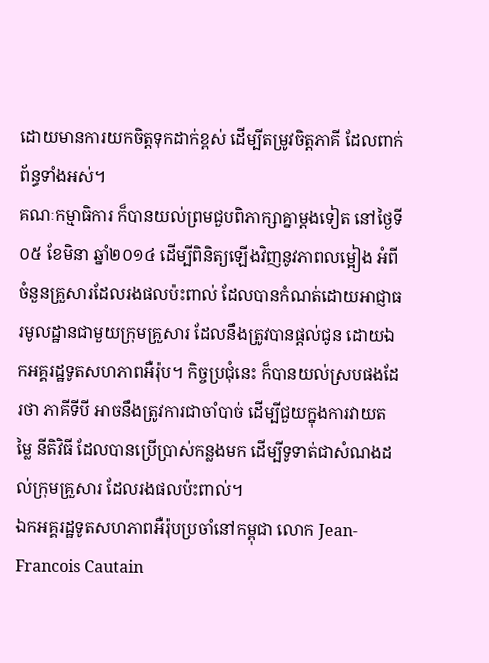ដោយមានការយកចិត្តទុកដាក់ខ្ពស់ ដើម្បីតម្រូវចិត្តភាគី ដែលពាក់ព័ន្ធទាំងអស់។
គណៈកម្មាធិការ ក៏បានយល់ព្រមជួបពិភាក្សាគ្នាម្តងទៀត នៅថ្ងៃទី០៥ ខែមិនា ឆ្នាំ២០១៤ ដើម្បីពិនិត្យឡើងវិញនូវភាពលម្អៀង អំពីចំនួនគ្រួសារដែលរងផលប៉ះពាល់ ដែលបានកំណត់ដោយអាជ្ញាធរមូលដ្ឋានជាមួយក្រុមគ្រួសារ ដែលនឹងត្រូវបានផ្តល់ជូន ដោយឯកអគ្គរដ្ឋទូតសហភាពអឺរ៉ុប។ កិច្ចប្រជុំនេះ ក៏បានយល់ស្របផងដែរថា ភាគីទីបី អាចនឹងត្រូវការជាចាំបាច់ ដើម្បីជួយក្នុងការវាយតម្លៃ នីតិវិធី ដែលបានប្រើប្រាស់កន្លងមក ដើម្បីទូទាត់ជាសំណងដល់ក្រុមគ្រួសារ ដែលរងផលប៉ះពាល់។
ឯកអគ្គរដ្ឋទូតសហភាពអឺរ៉ុបប្រចាំនៅកម្ពុជា លោក Jean-Francois Cautain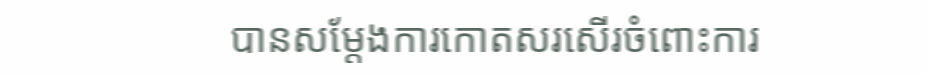បានសម្តែងការកោតសរសើរចំពោះការ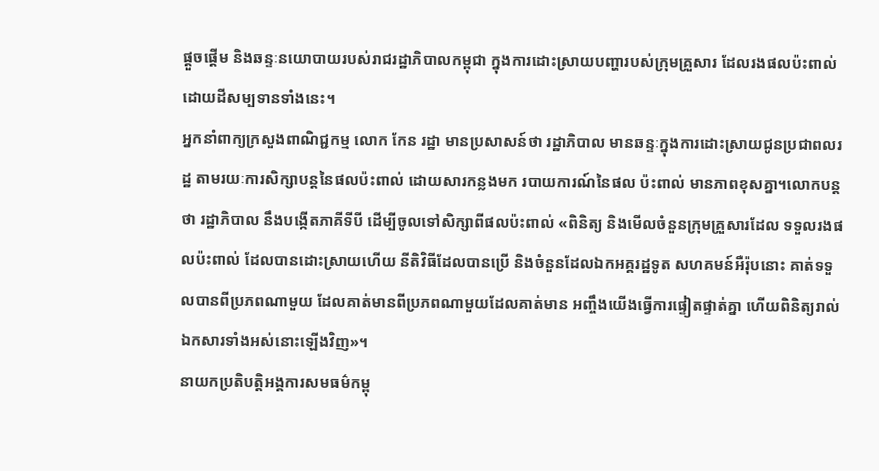ផ្តួចផ្តើម និងឆន្ទៈនយោបាយរបស់រាជរដ្ឋាភិបាលកម្ពុជា ក្នុងការដោះស្រាយបញ្ហារបស់ក្រុមគ្រួសារ ដែលរងផលប៉ះពាល់ ដោយដីសម្បទានទាំងនេះ។
អ្នកនាំពាក្យក្រសួងពាណិជ្ជកម្ម លោក កែន រដ្ឋា មានប្រសាសន៍ថា រដ្ឋាភិបាល មានឆន្ទៈក្នុងការដោះស្រាយជូនប្រជាពលរដ្ឋ តាមរយៈការសិក្សាបន្តនៃផលប៉ះពាល់ ដោយសារកន្លងមក របាយការណ៍នៃផល ប៉ះពាល់ មានភាពខុសគ្នា។លោកបន្តថា រដ្ឋាភិបាល នឹងបង្កើតភាគីទីបី ដើម្បីចូលទៅសិក្សាពីផលប៉ះពាល់ «ពិនិត្យ និងមើលចំនួនក្រុមគ្រួសារដែល ទទួលរងផលប៉ះពាល់ ដែលបានដោះស្រាយហើយ នីតិវិធីដែលបានប្រើ និងចំនួនដែលឯកអគ្គរដ្ឋទូត សហគមន៍អឺរ៉ុបនោះ គាត់ទទួលបានពីប្រភពណាមួយ ដែលគាត់មានពីប្រភពណាមួយដែលគាត់មាន អញ្ចឹងយើងធ្វើការផ្ទៀតផ្ទាត់គ្នា ហើយពិនិត្យរាល់ឯកសារទាំងអស់នោះឡើងវិញ»។
នាយកប្រតិបត្តិអង្គការសមធម៌កម្ពុ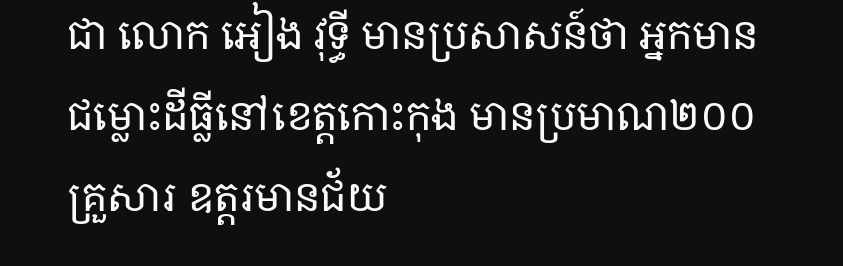ជា លោក អៀង វុទ្ធី មានប្រសាសន៍ថា អ្នកមានជម្លោះដីធ្លីនៅខេត្តកោះកុង មានប្រមាណ២០០គ្រួសារ ឧត្តរមានជ័យ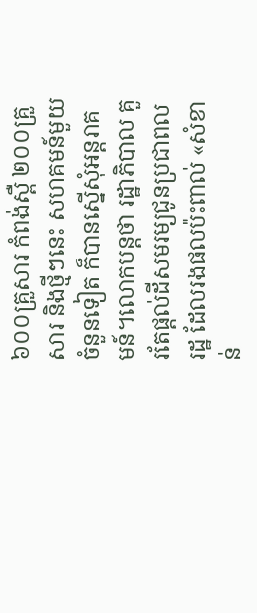៦០០គ្រួសារ កំពង់ស្ពឺ ២០០គ្រួសារ និងថ្មីៗនេះ សហគមន៍មួយចំនួនទៀត ក៏បានស្នើសុំអន្តរាគមន៍។លោកបន្តថា រដ្ឋាភិបាល គួរតែផ្តល់ដីសមរម្យជូនប្រជាពលរដ្ឋ ដែលរងផលប៉ះពាល់ «សំខាន់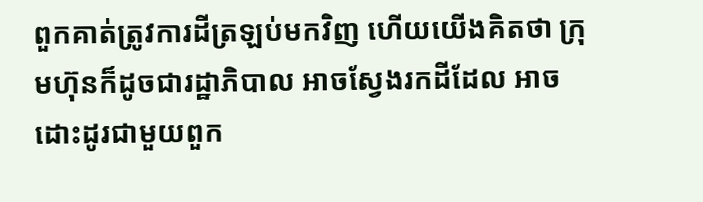ពួកគាត់ត្រូវការដីត្រឡប់មកវិញ ហើយយើងគិតថា ក្រុមហ៊ុនក៏ដូចជារដ្ឋាភិបាល អាចស្វែងរកដីដែល អាចដោះដូរជាមួយពួក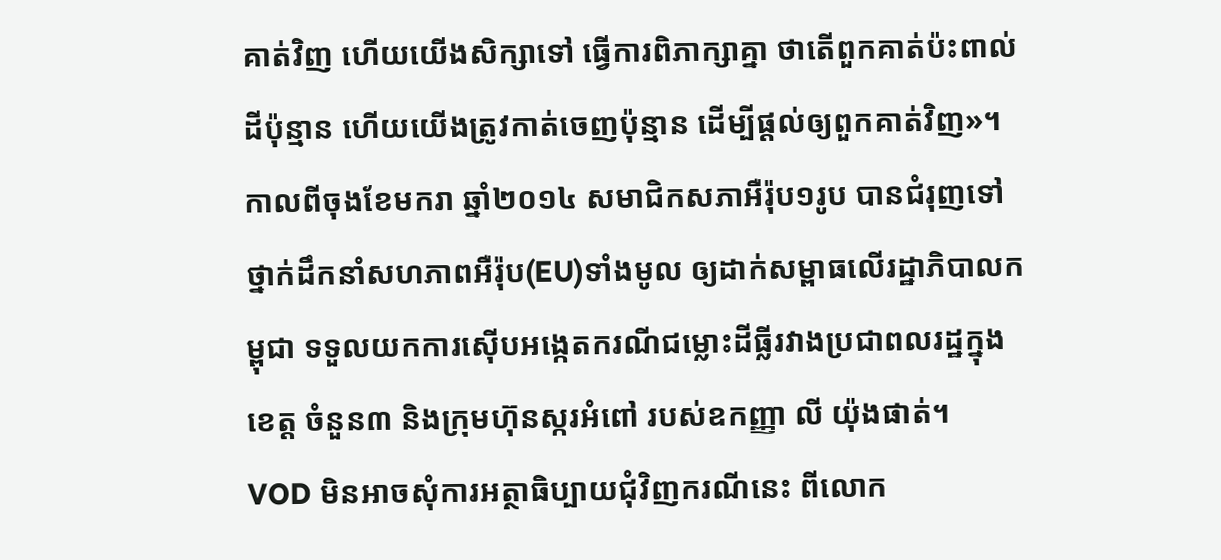គាត់វិញ ហើយយើងសិក្សាទៅ ធ្វើការពិភាក្សាគ្នា ថាតើពួកគាត់ប៉ះពាល់ដីប៉ុន្មាន ហើយយើងត្រូវកាត់ចេញប៉ុន្មាន ដើម្បីផ្តល់ឲ្យពួកគាត់វិញ»។
កាលពីចុងខែមករា ឆ្នាំ២០១៤ សមាជិកសភាអឺរ៉ុប១រូប បានជំរុញទៅថ្នាក់ដឹកនាំសហភាពអឺរ៉ុប(EU)ទាំងមូល ឲ្យដាក់សម្ពាធលើរដ្ឋាភិបាលកម្ពុជា ទទួលយកការស៊ើបអង្កេតករណីជម្លោះដីធ្លីរវាងប្រជាពលរដ្ឋក្នុងខេត្ត ចំនួន៣ និងក្រុមហ៊ុនស្ករអំពៅ របស់ឧកញ្ញា លី យ៉ុងផាត់។
VOD មិនអាចសុំការអត្ថាធិប្បាយជុំវិញករណីនេះ ពីលោក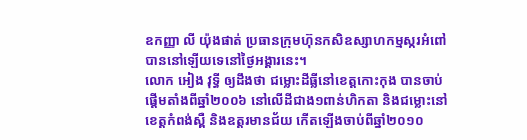ឧកញ្ញា លី យ៉ុងផាត់ ប្រធានក្រុមហ៊ុនកសិឧស្សាហកម្មស្ករអំពៅ បាននៅឡើយទេនៅថ្ងៃអង្គារនេះ។
លោក អៀង វុទ្ធី ឲ្យដឹងថា ជម្លោះដីធ្លីនៅខេត្តកោះកុង បានចាប់ផ្តើមតាំងពីឆ្នាំ២០០៦ នៅលើដីជាង១ពាន់ហិកតា និងជម្លោះនៅខេត្តកំពង់ស្ពឺ និងឧត្តរមានជ័យ កើតឡើងចាប់ពីឆ្នាំ២០១០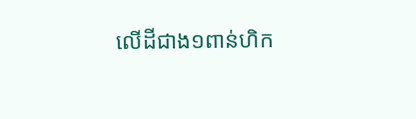លើដីជាង១ពាន់ហិក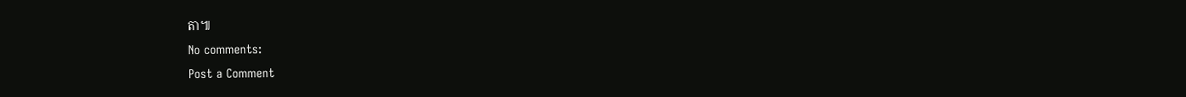តា៕
No comments:
Post a Comment